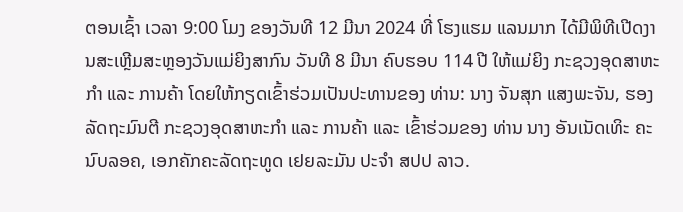ຕອນເຊົ້າ ເວລາ 9:00 ໂມງ ຂອງວັນທີ 12 ມີນາ 2024 ທີ່ ໂຮງແຮມ ແລນມາກ ໄດ້ມີພິທີເປີດງານສະເຫຼີມສະຫຼອງວັນແມ່ຍິງສາກົນ ວັນທີ 8 ມີນາ ຄົບຮອບ 114 ປີ ໃຫ້ແມ່ຍິງ ກະຊວງອຸດສາຫະກໍາ ແລະ ການຄ້າ ໂດຍໃຫ້ກຽດເຂົ້າຮ່ວມເປັນປະທານຂອງ ທ່ານ: ນາງ ຈັນສຸກ ແສງພະຈັນ, ຮອງລັດຖະມົນຕີ ກະຊວງອຸດສາຫະກຳ ແລະ ການຄ້າ ແລະ ເຂົ້າຮ່ວມຂອງ ທ່ານ ນາງ ອັນເນັດເທິະ ຄະນົບລອຄ, ເອກຄັກຄະລັດຖະທູດ ເຢຍລະມັນ ປະຈຳ ສປປ ລາວ.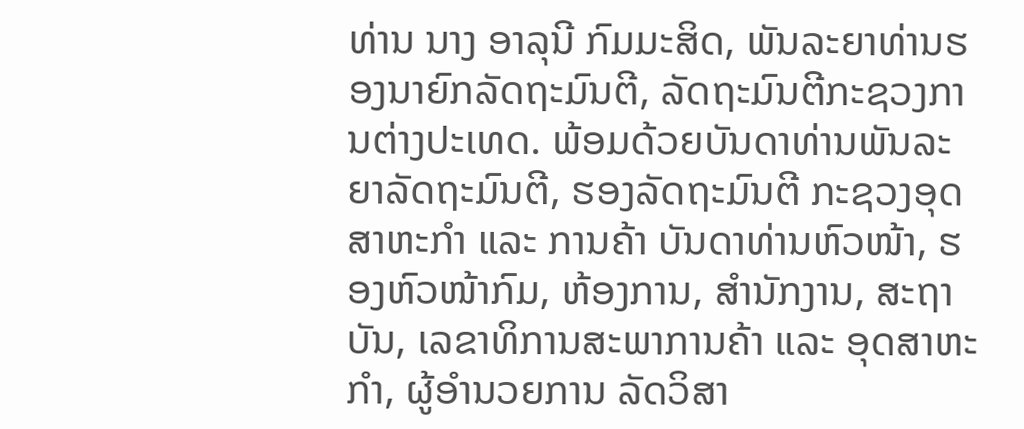ທ່ານ ນາງ ອາລຸນີ ກົມມະສິດ, ພັນລະຍາທ່ານຮອງນາຍົກລັດຖະມົນຕີ, ລັດຖະມົນຕີກະຊວງການຕ່າງປະເທດ. ພ້ອມດ້ວຍບັນດາທ່ານພັນລະຍາລັດຖະມົນຕີ, ຮອງລັດຖະມົນຕີ ກະຊວງອຸດສາຫະກຳ ແລະ ການຄ້າ ບັນດາທ່ານຫົວໜ້າ, ຮອງຫົວໜ້າກົມ, ຫ້ອງການ, ສຳນັກງານ, ສະຖາບັນ, ເລຂາທິການສະພາການຄ້າ ແລະ ອຸດສາຫະກຳ, ຜູ້ອຳນວຍການ ລັດວິສາ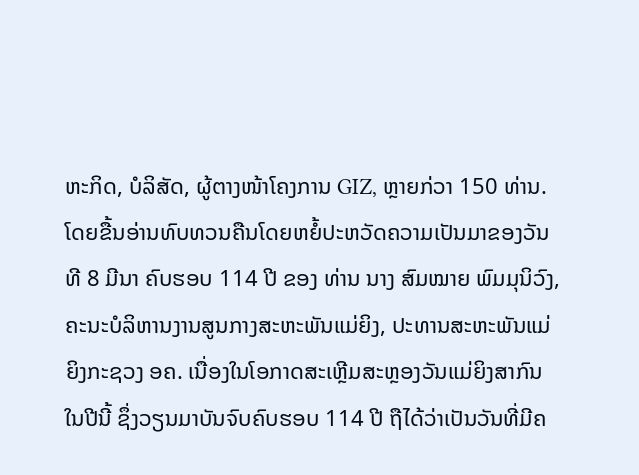ຫະກິດ, ບໍລິສັດ, ຜູ້ຕາງໜ້າໂຄງການ GIZ, ຫຼາຍກ່ວາ 150 ທ່ານ.
ໂດຍຂື້ນອ່ານທົບທວນຄືນໂດຍຫຍໍ້ປະຫວັດຄວາມເປັນມາຂອງວັນທີ 8 ມີນາ ຄົບຮອບ 114 ປີ ຂອງ ທ່ານ ນາງ ສົມໝາຍ ພົມມຸນິວົງ, ຄະນະບໍລິຫານງານສູນກາງສະຫະພັນແມ່ຍິງ, ປະທານສະຫະພັນແມ່ຍິງກະຊວງ ອຄ. ເນື່ອງໃນໂອກາດສະເຫຼີມສະຫຼອງວັນແມ່ຍິງສາກົນ ໃນປີນີ້ ຊຶ່ງວຽນມາບັນຈົບຄົບຮອບ 114 ປີ ຖືໄດ້ວ່າເປັນວັນທີ່ມີຄ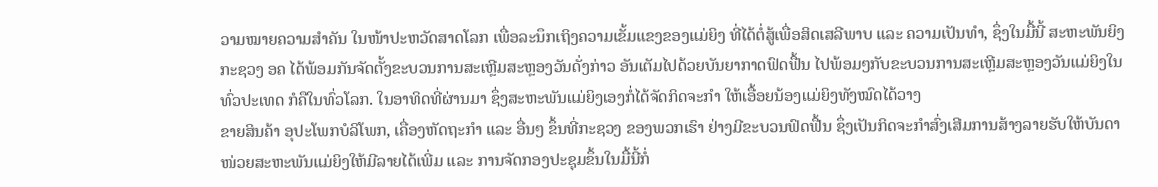ວາມໝາຍຄວາມສຳຄັນ ໃນໜ້າປະຫວັດສາດໂລກ ເພື່ອລະນຶກເຖິງຄວາມເຂັ້ມແຂງຂອງແມ່ຍິງ ທີ່ໄດ້ຕໍ່ສູ້ເພື່ອສິດເສລີພາບ ແລະ ຄວາມເປັນທຳ, ຊຶ່ງໃນມື້ນີ້ ສະຫະພັນຍິງກະຊວງ ອຄ ໄດ້ພ້ອມກັນຈັດຕັ້ງຂະບວນການສະເຫຼີມສະຫຼອງວັນດັ່ງກ່າວ ອັນເຕັມໄປດ້ວຍບັນຍາກາດຟົດຟື້ນ ໄປພ້ອມໆກັບຂະບວນການສະເຫຼີມສະຫຼອງວັນແມ່ຍິງໃນທົ່ວປະເທດ ກໍຄືໃນທົ່ວໂລກ. ໃນອາທິດທີ່ຜ່ານມາ ຊຶ່ງສະຫະພັນແມ່ຍິງເອງກໍ່ໄດ້ຈັດກິດຈະກຳ ໃຫ້ເອື້ອຍນ້ອງແມ່ຍິງທັງໝົດໄດ້ວາງ
ຂາຍສິນຄ້າ ອຸປະໂພກບໍລິໂພກ, ເຄື່ອງຫັດຖະກຳ ແລະ ອື່ນໆ ຂຶ້ນທີ່ກະຊວງ ຂອງພວກເຮົາ ຢ່າງມີຂະບວນຟົດຟື້ນ ຊຶ່ງເປັນກິດຈະກຳສົ່ງເສີມການສ້າງລາຍຮັບໃຫ້ບັນດາໜ່ວຍສະຫະພັນແມ່ຍິງໃຫ້ມີລາຍໄດ້ເພີ່ມ ແລະ ການຈັດກອງປະຊຸມຂຶ້ນໃນມື້ນີ້ກໍ່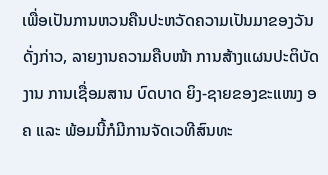ເພື່ອເປັນການຫວນຄືນປະຫວັດຄວາມເປັນມາຂອງວັນດັ່ງກ່າວ, ລາຍງານຄວາມຄືບໜ້າ ການສ້າງແຜນປະຕິບັດງານ ການເຊື່ອມສານ ບົດບາດ ຍິງ-ຊາຍຂອງຂະແໜງ ອຄ ແລະ ພ້ອມນີ້ກໍມີການຈັດເວທີສົນທະ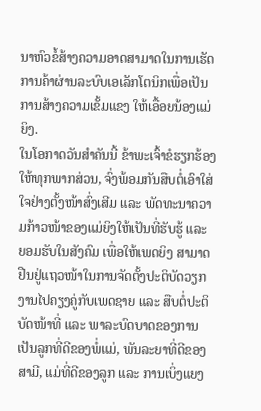ນາຫົວຂໍ້ສ້າງຄວາມອາດສາມາດໃນການເຮັດການຄ້າຜ່ານລະບົບເອເລັກໂຕນິກເພື່ອເປັນການສ້າງຄວາມເຂັ້ມແຂງ ໃຫ້ເອື້ອຍນ້ອງແມ່ຍິງ.
ໃນໂອກາດວັນສຳຄັນນີ້ ຂ້າພະເຈົ້າຂໍຮຽກຮ້ອງໃຫ້ທຸກພາກສ່ວນ, ຈົ່ງພ້ອມກັນສືບຕໍ່ເອົາໃສ່ໃຈຢ່າງຕັ້ງໜ້າສົ່ງເສີມ ແລະ ພັດທະນາຄວາມກ້າວໜ້າຂອງແມ່ຍິງໃຫ້ເປັນທີ່ຮັບຮູ້ ແລະ ຍອມຮັບໃນສັງຄົມ ເພື່ອໃຫ້ເພດຍິງ ສາມາດຢືນຢູ່ແຖວໜ້າໃນການຈັດຕັ້ງປະຕິບັດວຽກງານໄປຄຽງຄູ່ກັບເພດຊາຍ ແລະ ສືບຕໍ່ປະຕິບັດໜ້າທີ່ ແລະ ພາລະບົດບາດຂອງການເປັນລູກທີ່ດີຂອງພໍ່ແມ່, ພັນລະຍາທີ່ດີຂອງສາມີ, ແມ່ທີ່ດີຂອງລູກ ແລະ ການເບິ່ງແຍງ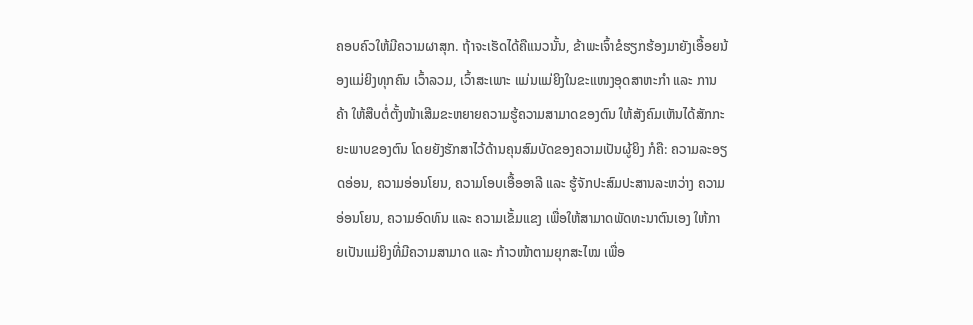ຄອບຄົວໃຫ້ມີຄວາມຜາສຸກ. ຖ້າຈະເຮັດໄດ້ຄືແນວນັ້ນ, ຂ້າພະເຈົ້າຂໍຮຽກຮ້ອງມາຍັງເອື້ອຍນ້ອງແມ່ຍິງທຸກຄົນ ເວົ້າລວມ, ເວົ້າສະເພາະ ແມ່ນແມ່ຍິງໃນຂະແໜງອຸດສາຫະກຳ ແລະ ການຄ້າ ໃຫ້ສືບຕໍ່ຕັ້ງໜ້າເສີມຂະຫຍາຍຄວາມຮູ້ຄວາມສາມາດຂອງຕົນ ໃຫ້ສັງຄົມເຫັນໄດ້ສັກກະຍະພາບຂອງຕົນ ໂດຍຍັງຮັກສາໄວ້ດ້ານຄຸນສົມບັດຂອງຄວາມເປັນຜູ້ຍິງ ກໍຄື: ຄວາມລະອຽດອ່ອນ, ຄວາມອ່ອນໂຍນ, ຄວາມໂອບເອື້ອອາລີ ແລະ ຮູ້ຈັກປະສົມປະສານລະຫວ່າງ ຄວາມອ່ອນໂຍນ, ຄວາມອົດທົນ ແລະ ຄວາມເຂັ້ມແຂງ ເພື່ອໃຫ້ສາມາດພັດທະນາຕົນເອງ ໃຫ້ກາຍເປັນແມ່ຍິງທີ່ມີຄວາມສາມາດ ແລະ ກ້າວໜ້າຕາມຍຸກສະໄໝ ເພື່ອ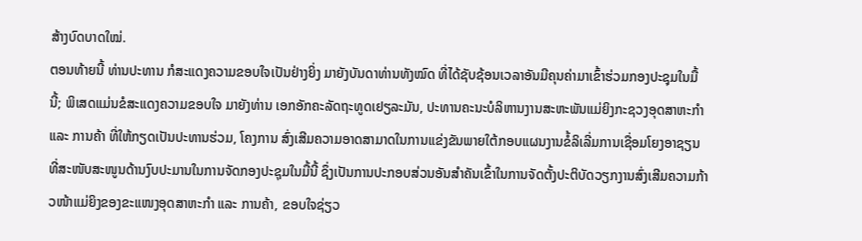ສ້າງບົດບາດໃໝ່.
ຕອນທ້າຍນີ້ ທ່ານປະທານ ກໍສະແດງຄວາມຂອບໃຈເປັນຢ່າງຍິ່ງ ມາຍັງບັນດາທ່ານທັງໝົດ ທີ່ໄດ້ຊັບຊ້ອນເວລາອັນມີຄຸນຄ່າມາເຂົ້າຮ່ວມກອງປະຊຸມໃນມື້ນີ້; ພິເສດແມ່ນຂໍສະແດງຄວາມຂອບໃຈ ມາຍັງທ່ານ ເອກອັກຄະລັດຖະທູດເຢຽລະມັນ, ປະທານຄະນະບໍລິຫານງານສະຫະພັນແມ່ຍິງກະຊວງອຸດສາຫະກຳ ແລະ ການຄ້າ ທີ່ໃຫ້ກຽດເປັນປະທານຮ່ວມ, ໂຄງການ ສົ່ງເສີມຄວາມອາດສາມາດໃນການແຂ່ງຂັນພາຍໃຕ້ກອບແຜນງານຂໍ້ລິເລີ່ມການເຊື່ອມໂຍງອາຊຽນ ທີ່ສະໜັບສະໜູນດ້ານງົບປະມານໃນການຈັດກອງປະຊຸມໃນມື້ນີ້ ຊຶ່ງເປັນການປະກອບສ່ວນອັນສຳຄັນເຂົ້າໃນການຈັດຕັ້ງປະຕິບັດວຽກງານສົ່ງເສີມຄວາມກ້າວໜ້າແມ່ຍິງຂອງຂະແໜງອຸດສາຫະກຳ ແລະ ການຄ້າ, ຂອບໃຈຊ່ຽວ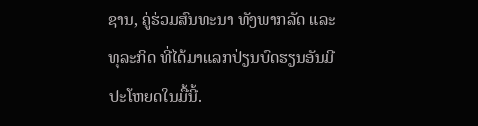ຊານ, ຄູ່ຮ່ວມສົນທະນາ ທັງພາກລັດ ແລະ ທຸລະກິດ ທີ່ໄດ້ມາແລກປ່ຽນບົດຮຽນອັນມີປະໂຫຍດໃນມື້ນີ້.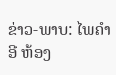ຂ່າວ-ພາບ: ໄພຄໍາອີ ຫ້ອງ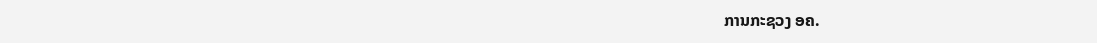ການກະຊວງ ອຄ.